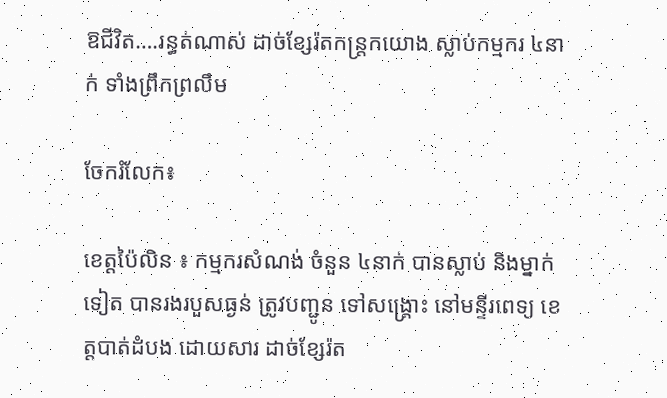ឱជីវិត….រន្ធត់ណាស់ ដាច់ខ្សែរ៉តកន្ត្រកយោង ស្លាប់កម្មករ ៤នាក់ ទាំងព្រឹកព្រលឹម

ចែករំលែក៖

ខេត្តប៉ៃលិន ៖ កម្មករសំណង់ ចំនួន ៤នាក់ បានស្លាប់ និងម្នាក់ទៀត បានរងរបួសធ្ងន់ ត្រូវបញ្ជូន ទៅសង្គ្រោះ នៅមន្ទីរពេទ្យ ខេត្តបាត់ដំបង ដោយសារ ដាច់ខ្សែរ៉ត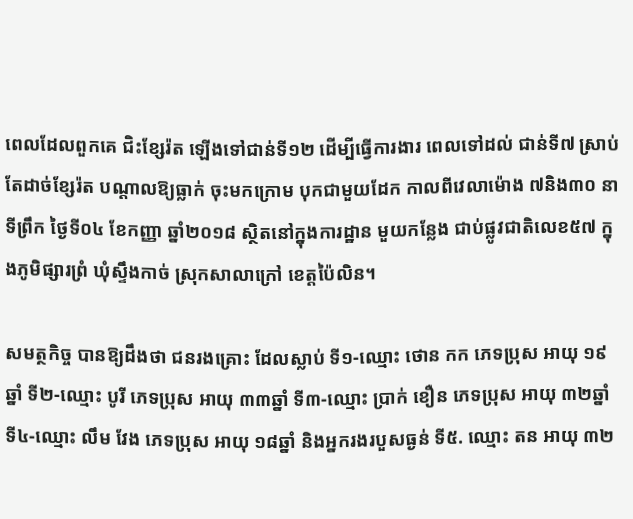ពេលដែលពួកគេ ជិះខ្សែរ៉ត ឡើងទៅជាន់ទី១២ ដើម្បីធ្វើការងារ ពេលទៅដល់ ជាន់ទី៧ ស្រាប់តែដាច់ខ្សែរ៉ត បណ្តាលឱ្យធ្លាក់ ចុះមកក្រោម បុកជាមួយដែក កាលពីវេលាម៉ោង ៧និង៣០ នាទីព្រឹក ថ្ងៃទី០៤ ខែកញ្ញា ឆ្នាំ២០១៨ ស្ថិតនៅក្នុងការដ្ឋាន មួយកន្លែង ជាប់ផ្លូវជាតិលេខ៥៧ ក្នុងភូមិផ្សារព្រំ ឃុំស្ទឹងកាច់ ស្រុកសាលាក្រៅ ខេត្តប៉ៃលិន។

សមត្ថកិច្ច បានឱ្យដឹងថា ជនរងគ្រោះ ដែលស្លាប់ ទី១-ឈ្មោះ ថោន កក ភេទប្រុស អាយុ ១៩ឆ្នាំ ទី២-ឈ្មោះ បូរី ភេទប្រុស អាយុ ៣៣ឆ្នាំ ទី៣-ឈ្មោះ ប្រាក់ ខឿន ភេទប្រុស អាយុ ៣២ឆ្នាំ ទី៤-ឈ្មោះ លឹម វែង ភេទប្រុស អាយុ ១៨ឆ្នាំ និងអ្នករងរបួសធ្ងន់ ទី៥. ឈ្មោះ តន អាយុ ៣២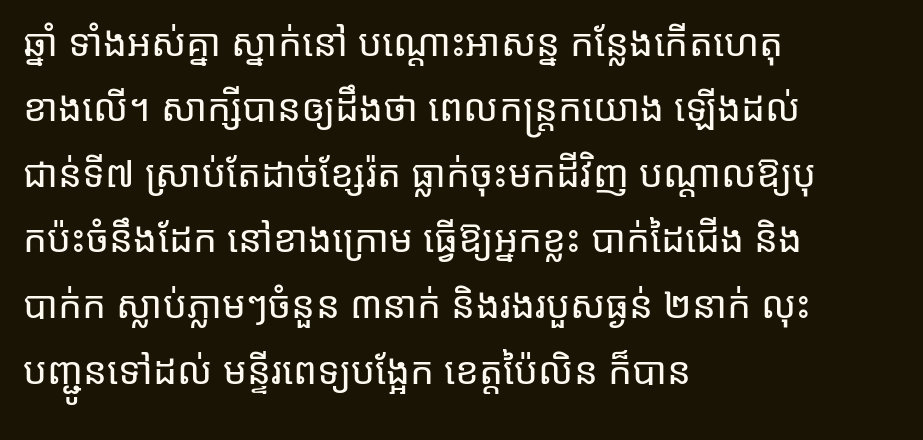ឆ្នាំ ទាំងអស់គ្នា ស្នាក់នៅ បណ្តោះអាសន្ន កន្លែងកើតហេតុ ខាងលើ។ សាក្សីបានឲ្យដឹងថា ពេលកន្ត្រកយោង ឡើងដល់ជាន់ទី៧ ស្រាប់តែដាច់ខ្សែរ៉ត ធ្លាក់ចុះមកដីវិញ បណ្តាលឱ្យបុកប៉ះចំនឹងដែក នៅខាងក្រោម ធ្វើឱ្យអ្នកខ្លះ បាក់ដៃជើង និងបាក់ក ស្លាប់ភ្លាមៗចំនួន ៣នាក់ និងរងរបួសធ្ងន់ ២នាក់ លុះបញ្ជូនទៅដល់ មន្ទីរពេទ្យបង្អែក ខេត្តប៉ៃលិន ក៏បាន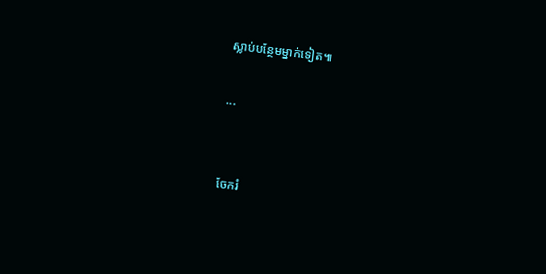ស្លាប់បន្ថែមម្នាក់ទៀត៕

...


ចែករំ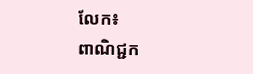លែក៖
ពាណិជ្ជក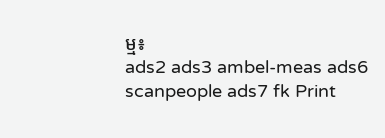ម្ម៖
ads2 ads3 ambel-meas ads6 scanpeople ads7 fk Print